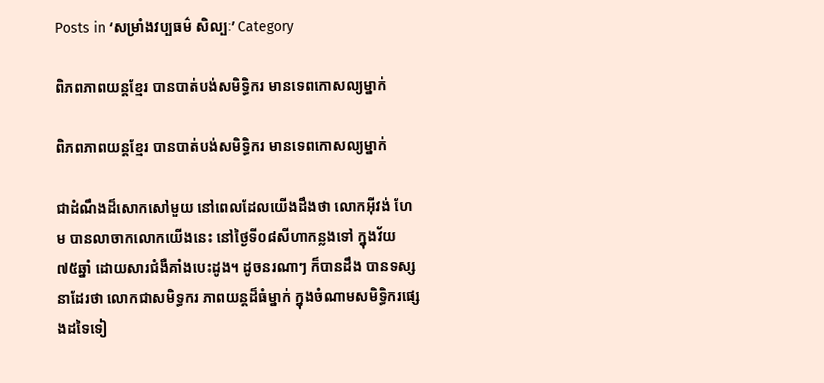Posts in ‘សម្រាំងវប្បធម៌ សិល្បៈ’ Category

ពិភពភាពយន្ដខ្មែរ បានបាត់បង់សមិទ្ធិករ មានទេពកោសល្យម្នាក់

ពិភពភាពយន្ដខ្មែរ បានបាត់បង់សមិទ្ធិករ មានទេពកោសល្យម្នាក់

ជាដំណឹងដ៏សោកសៅមួយ នៅពេលដែលយើងដឹងថា លោកអ៊ីវង់ ហែម បានលាចាកលោកយើងនេះ នៅថ្ងៃទី០៨សីហាកន្លងទៅ ក្នុងវ័យ ៧៥ឆ្នាំ ដោយសារជំងឺគាំងបេះដូង។ ដូចនរណាៗ ក៏បានដឹង បានទស្សនាដែរថា លោកជាសមិទ្ធករ ភាពយន្ដដ៏ធំម្នាក់ ក្នុងចំណាមសមិទ្ធិករផ្សេងដទៃទៀ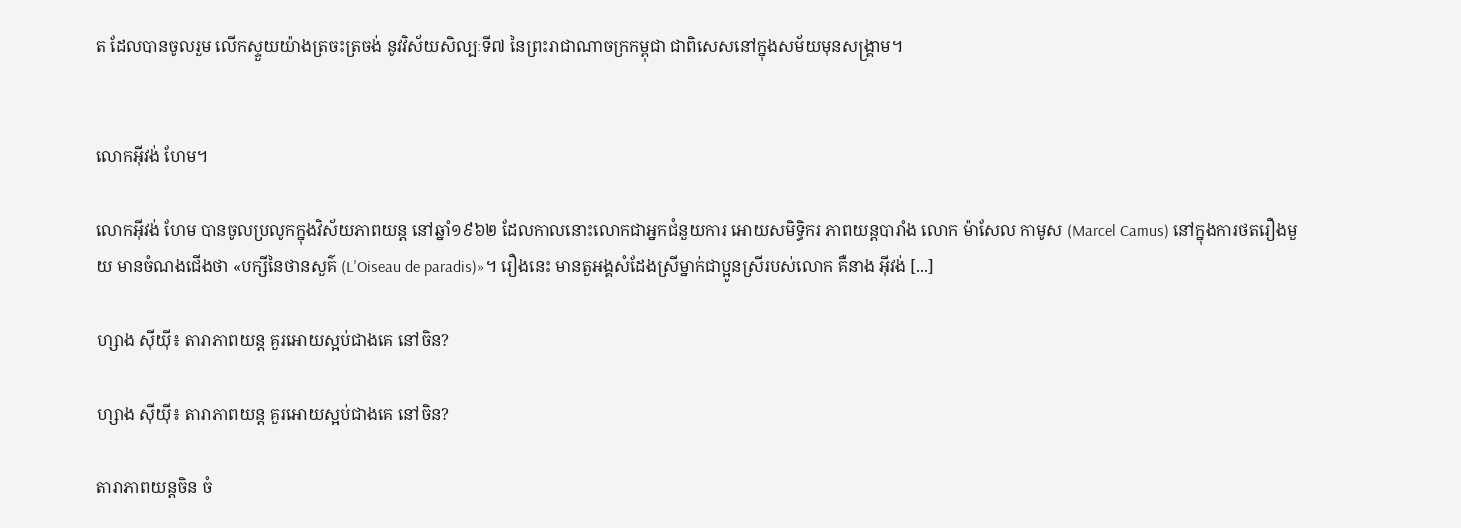ត ដែលបានចូលរួម លើកស្ទួយយ៉ាងត្រចះត្រចង់ នូវវិស័យសិល្បៈទី៧ នៃព្រះរាជាណាចក្រកម្ពុជា ជាពិសេសនៅក្នុងសម័យមុនសង្រ្គាម។


លោកអ៊ីវង់ ហែម។

លោកអ៊ីវង់ ហែម បានចូលប្រលូកក្នុងវិស័យភាពយន្ដ នៅឆ្នាំ១៩៦២ ដែលកាលនោះលោកជាអ្នកជំនួយការ អោយសមិទ្ធិករ ភាពយន្ដបារាំង លោក ម៉ាសែល កាមូស (Marcel Camus) នៅក្នុងការថតរឿងមួយ មានចំណងជើងថា «បក្សីនៃថានសួគ៌ (L'Oiseau de paradis)»។ រឿងនេះ មានតួអង្គសំដែងស្រីម្នាក់ជាប្អូនស្រីរបស់លោក គឺនាង អ៊ីវង់ [...]

ហ្សាង ស៊ីយ៉ី៖ តារាភាពយន្ដ គួរអោយស្អប់ជាងគេ នៅចិន?

ហ្សាង ស៊ីយ៉ី៖ តារាភាពយន្ដ គួរអោយស្អប់ជាងគេ នៅចិន?

តារាភាពយន្ដចិន ចំ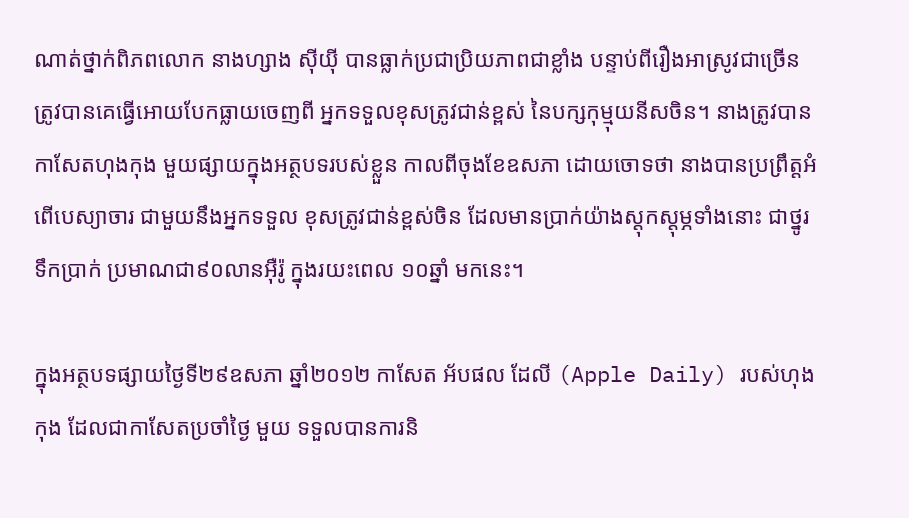ណាត់ថ្នាក់ពិភពលោក នាងហ្សាង ស៊ីយ៉ី បានធ្លាក់ប្រជាប្រិយភាពជាខ្លាំង បន្ទាប់ពីរឿងអាស្រូវជាច្រើន ត្រូវបានគេធ្វើអោយបែកធ្លាយចេញពី អ្នកទទួលខុសត្រូវជាន់ខ្ពស់ នៃបក្សកុម្មុយនីសចិន។ នាងត្រូវបានកាសែតហុងកុង មួយផ្សាយក្នុងអត្ថបទរបស់ខ្លួន កាលពីចុងខែឧសភា ដោយចោទថា នាងបានប្រព្រឹត្តអំពើបេស្យាចារ ជាមួយនឹងអ្នកទទួល ខុសត្រូវជាន់ខ្ពស់ចិន ដែលមានប្រាក់យ៉ាងស្ដុកស្ដុម្ភទាំងនោះ ជាថ្នូរទឹកប្រាក់ ប្រមាណជា៩០លានអ៊ឺរ៉ូ ក្នុងរយះពេល ១០ឆ្នាំ មកនេះ។

ក្នុងអត្ថបទផ្សាយថ្ងៃទី២៩ឧសភា ឆ្នាំ២០១២ កាសែត អ័បផល ដែលី (Apple Daily) របស់ហុងកុង ដែលជាកាសែតប្រចាំថ្ងៃ មួយ ទទួលបានការនិ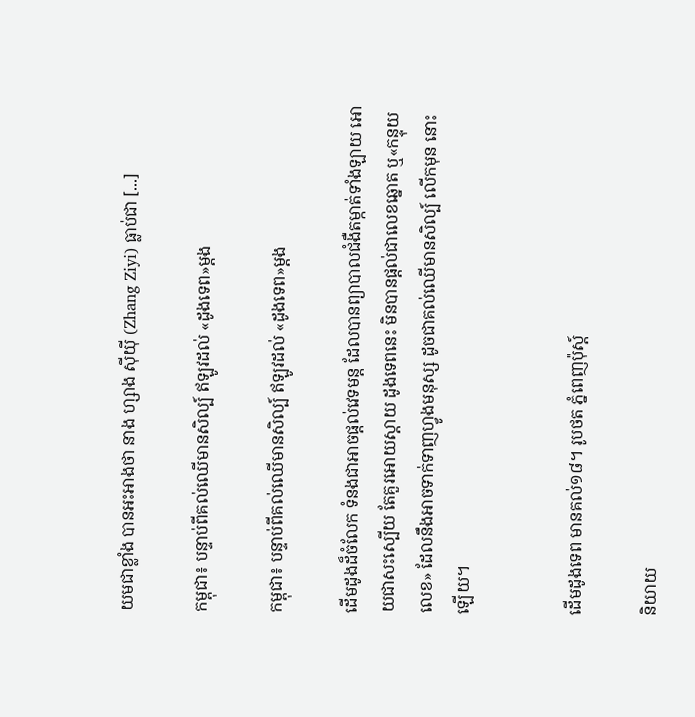យមជាខ្លាំង បានអះអាងថា នាង ហ្សាង ស៊ីយ៉ី (Zhang Ziyi) ធ្លាប់ជា [...]

កម្ពុជា៖ បន្ទាប់ពីគល់ឈើមានសិល្ប៍ ឥឡូវដល់ «ដូងទេព»ម្ដង

កម្ពុជា៖ បន្ទាប់ពីគល់ឈើមានសិល្ប៍ ឥឡូវដល់ «ដូងទេព»ម្ដង

ដើមដូងដ៏ចំលែក ទំនងជាអាចផ្ដល់វេទមន្ដ ដែលបានព្យាបាលជំងឺតម្កាត់ទាំងឡាយ អោយជាសះស្បើយ តែគួរអោយស្ដាយ ដូងទេពនេះ មិនបានផ្ដល់ជាលេខឆ្នោត ឬ«កន្ទុយលេខ» ដែលនឹងអាចទាក់ទាញហ្វូងមនុស្ស ដូចជាគល់ឈើមានសិល្ប៍ លើកមុន នោះឡើយ។


ដើមដូងទេព មានគល់១៨។ រូបថត ភ្នំពេញប៉ុស្ដ៍

និយាយ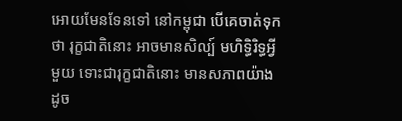អោយមែនទែនទៅ នៅកម្ពុជា បើគេចាត់ទុកថា រុក្ខជាតិនោះ អាចមានសិល្ប៍ មហិទ្ធិរិទ្ធអ្វីមួយ ទោះជារុក្ខជាតិនោះ មានសភាពយ៉ាងដូច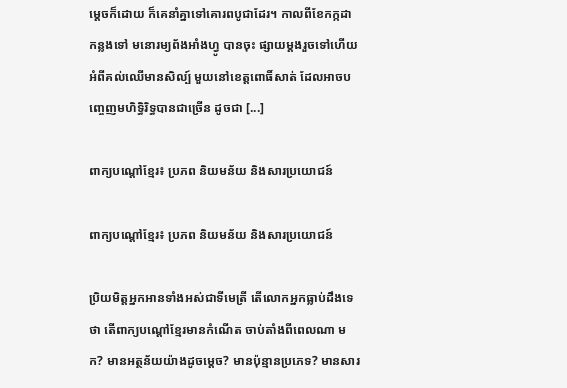ម្ដេចក៏ដោយ ក៏គេនាំគ្នាទៅគោរពបូជាដែរ។ កាលពីខែកក្កដាកន្លងទៅ មនោរម្យព័ងអាំងហ្វូ បានចុះ ផ្សាយម្ដងរួចទៅហើយ អំពីគល់ឈើមានសិល្ប៍ មួយនៅខេត្តពោធិ៍សាត់ ដែលអាចបញ្ចេញមហិទ្ធិរិទ្ធបានជាច្រើន ដូចជា [...]

ពាក្យបណ្តៅខ្មែរ៖ ប្រភព និយមន័យ និងសារប្រយោជន៍

ពាក្យបណ្តៅខ្មែរ៖ ប្រភព និយមន័យ និងសារប្រយោជន៍

ប្រិយមិត្តអ្នកអានទាំងអស់ជាទីមេត្រី តើលោកអ្នកធ្លាប់ដឹងទេថា តើពាក្យបណ្តៅខ្មែរមានកំណើត ចាប់តាំងពីពេលណា មក? មានអត្ថន័យយ៉ាងដូចម្តេច? មានប៉ុន្មានប្រភេទ? មានសារ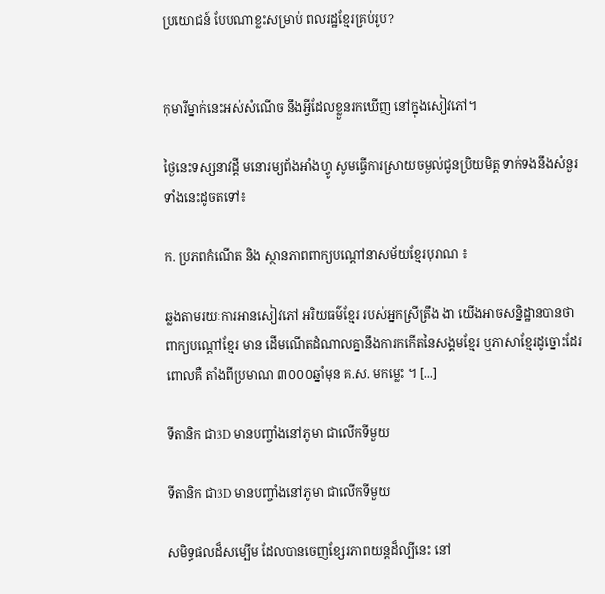ប្រយោជន៍ បែបណាខ្លះសម្រាប់ ពលរដ្ឋខ្មែរគ្រប់រូប?


កុមារីម្នាក់នេះអស់សំណើច នឹងអ្វីដែលខ្លួនរកឃើញ នៅក្នុងសៀវភៅ។

ថ្ងៃនេះទស្សនាវដ្តី មនោរម្យព័ងអាំងហ្វូ សូមធ្វើការស្រាយចម្ងល់ជូនប្រិយមិត្ត ទាក់ទងនឹងសំនួរទាំងនេះដូចតទៅ៖

ក. ប្រភពកំណើត និង ស្ថានភាពពាក្យបណ្តៅនាសម័យខ្មែរបុរាណ ៖

ឆ្លងតាមរយៈការអានសៀវភៅ អរិយធម៌ខ្មែរ របស់អ្នកស្រីត្រឹង ងា យើងអាចសន្និដ្ឋានបានថា ពាក្យបណ្តៅខ្មែរ មាន ដើមណើតដំណាលគ្នានឹងការកកើតនៃសង្គមខ្មែរ ឬភាសាខ្មែរដូច្នោះដែរ ពោលគឺ តាំងពីប្រមាណ ៣០០០ឆ្នាំមុន គ.ស. មកម្លេះ ។ [...]

ទីតានិក ជា3D មានបញ្ចាំងនៅភូមា ជាលើកទីមួយ

ទីតានិក ជា3D មានបញ្ចាំងនៅភូមា ជាលើកទីមួយ

សមិទ្ធផលដ៏សម្បើម ដែលបានចេញខ្សែរភាពយន្ដដ៏ល្បីនេះ នៅ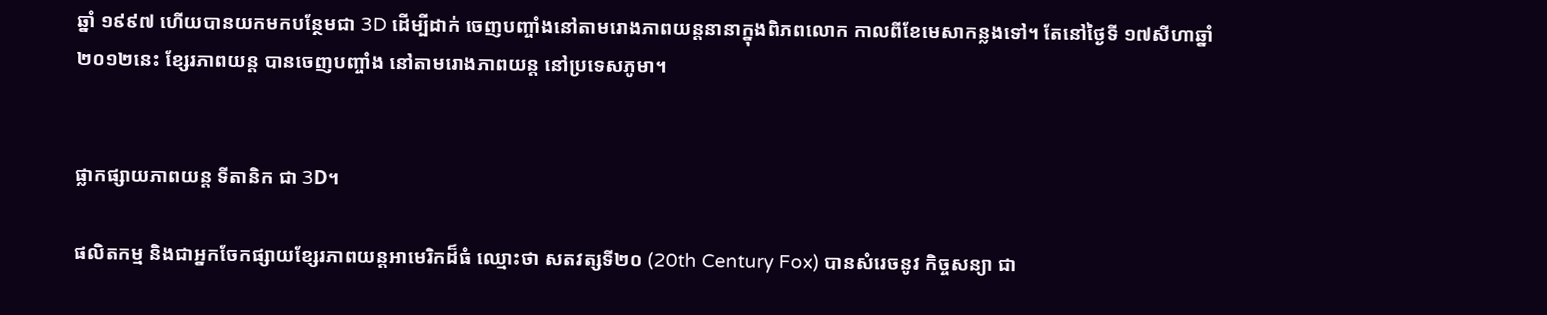ឆ្នាំ ១៩៩៧ ហើយបានយកមកបន្ថែមជា 3D ដើម្បីដាក់ ចេញបញ្ចាំងនៅតាមរោងភាពយន្ដនានាក្នុងពិភពលោក កាលពីខែមេសាកន្លងទៅ។ តែនៅថ្ងៃទី ១៧សីហាឆ្នាំ២០១២នេះ ខ្សែរភាពយន្ដ បានចេញបញ្ចាំង នៅតាមរោងភាពយន្ដ នៅប្រទេសភូមា។


ផ្លាកផ្សាយភាពយន្ដ ទីតានិក ជា 3D។

ផលិតកម្ម និងជាអ្នកចែកផ្សាយខ្សែរភាពយន្ដអាមេរិកដ៏ធំ ឈ្មោះថា សតវត្សទី២០ (20th Century Fox) បានសំរេចនូវ កិច្ចសន្យា ជា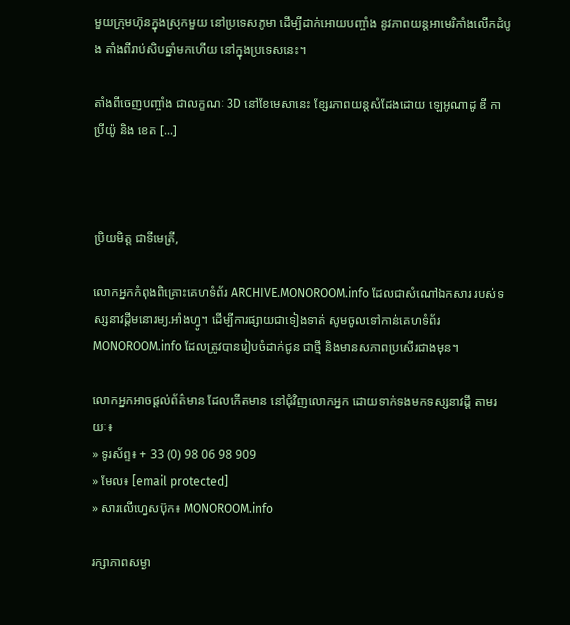មួយក្រុមហ៊ុនក្នុងស្រុកមួយ នៅប្រទេសភូមា ដើម្បីដាក់អោយបញ្ចាំង នូវភាពយន្ដអាមេរិកាំងលើកដំបូង តាំងពីរាប់សិបឆ្នាំមកហើយ នៅក្នុងប្រទេសនេះ។

តាំងពីចេញបញ្ចាំង ជាលក្ខណៈ 3D នៅខែមេសានេះ ខ្សែរភាពយន្ដសំដែងដោយ ឡេអូណាដូ ឌី កាប្រីយ៉ូ និង ខេត [...]



ប្រិយមិត្ត ជាទីមេត្រី,

លោកអ្នកកំពុងពិគ្រោះគេហទំព័រ ARCHIVE.MONOROOM.info ដែលជាសំណៅឯកសារ របស់ទស្សនាវដ្ដីមនោរម្យ.អាំងហ្វូ។ ដើម្បីការផ្សាយជាទៀងទាត់ សូមចូលទៅកាន់គេហទំព័រ MONOROOM.info ដែលត្រូវបានរៀបចំដាក់ជូន ជាថ្មី និងមានសភាពប្រសើរជាងមុន។

លោកអ្នកអាចផ្ដល់ព័ត៌មាន ដែលកើតមាន នៅជុំវិញលោកអ្នក ដោយទាក់ទងមកទស្សនាវដ្ដី តាមរយៈ៖
» ទូរស័ព្ទ៖ + 33 (0) 98 06 98 909
» មែល៖ [email protected]
» សារលើហ្វេសប៊ុក៖ MONOROOM.info

រក្សាភាពសម្ងា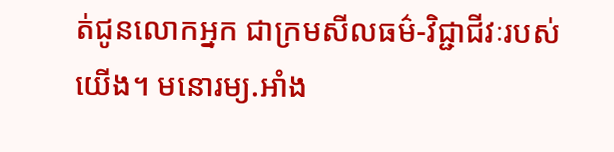ត់ជូនលោកអ្នក ជាក្រមសីលធម៌-វិជ្ជាជីវៈរបស់យើង។ មនោរម្យ.អាំង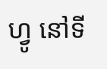ហ្វូ នៅទី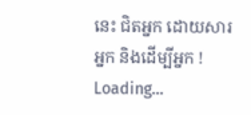នេះ ជិតអ្នក ដោយសារអ្នក និងដើម្បីអ្នក !
Loading...